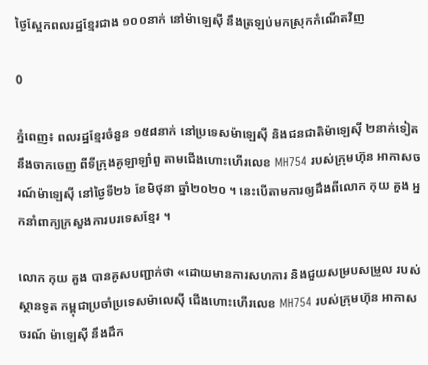ថ្ងៃស្អែកពលរដ្ឋខ្មែរជាង ១០០នាក់ នៅម៉ាឡេស៊ី នឹងត្រឡប់មកស្រុកកំណើតវិញ

0

ភ្នំពេញ៖ ពលរដ្ឋខ្មែរចំនួន ១៥៨នាក់ នៅប្រទេសម៉ាឡេស៊ី និងជនជាតិម៉ាឡេស៊ី ២នាក់ទៀត នឹងចាកចេញ ពីទីក្រុងគូឡាឡាំពួ តាមជើងហោះហើរលេខ MH754 របស់ក្រុមហ៊ុន អាកាសចរណ៍ម៉ាឡេស៊ី នៅថ្ងៃទី២៦ ខែមិថុនា ឆ្នាំ២០២០ ។ នេះបើតាមការឲ្យដឹងពីលោក កុយ គួង អ្នកនាំពាក្យក្រសួងការបរទេសខ្មែរ ។

លោក កុយ គួង បានគូសបញ្ជាក់ថា «ដោយមានការសហការ និងជួយសម្របសម្រួល របស់ស្ថានទូត កម្ពុជាប្រចាំប្រទេសម៉ាលេស៊ី ជើងហោះហើរលេខ MH754 របស់ក្រុមហ៊ុន អាកាសចរណ៍ ម៉ាឡេស៊ី នឹងដឹក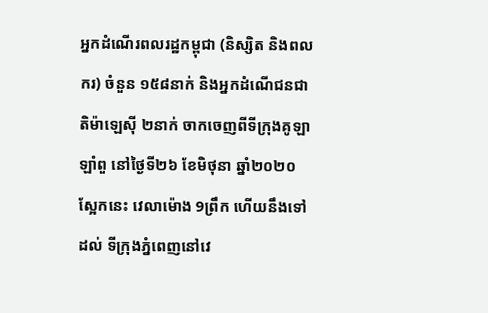អ្នកដំណើរពលរដ្ឋកម្ពុជា (និស្សិត និងពលករ) ចំនួន ១៥៨នាក់ និងអ្នកដំណើជនជាតិម៉ាឡេស៊ី ២នាក់ ចាកចេញពីទីក្រុងគូឡាឡាំពួ នៅថ្ងៃទី២៦ ខែមិថុនា ឆ្នាំ២០២០ ស្អែកនេះ វេលាម៉ោង 9ព្រឹក ហើយនឹងទៅដល់ ទីក្រុងភ្នំពេញនៅវេ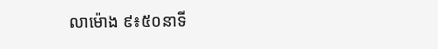លាម៉ោង ៩៖៥០នាទី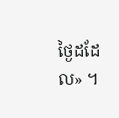ថ្ងៃដដែល» ។